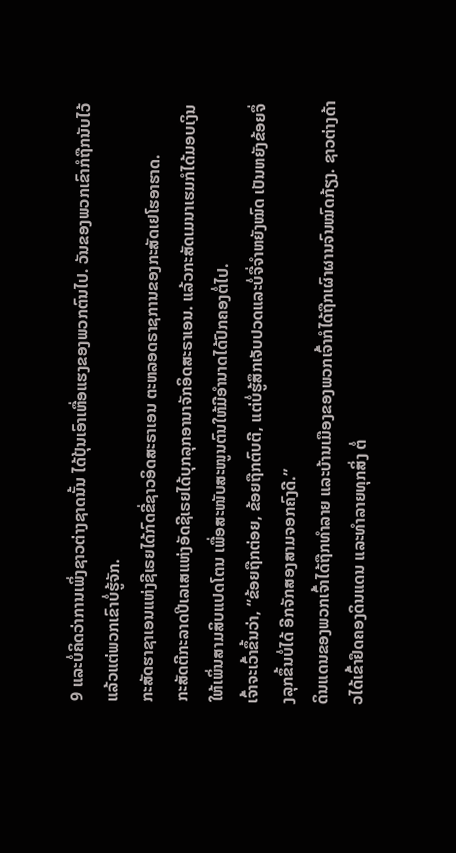9 ແລະບໍ່ຄິດວ່າການເພິ່ງຊາວຕ່າງຊາດນັ້ນ ໄດ້ປຸ້ນເອົາເຫື່ອແຮງຂອງພວກຕົນໄປ. ວັນຂອງພວກເຂົາກໍຖືກນັບໄວ້ແລ້ວແຕ່ພວກເຂົາບໍ່ຮູ້ຈັກ.
ກະສັດຮາຊາເອນແຫ່ງຊີເຣຍໄດ້ກົດຂີ່ຊາວອິດສະຣາເອນ ຕະຫລອດຣາຊການຂອງກະສັດເຢໂຮອາຮາດ.
ກະສັດຕີກະລາດປີເລເສແຫ່ງອັດຊີເຣຍໄດ້ບຸກລຸກອານາຈັກອິດສະຣາເອນ. ແລ້ວກະສັດເມນາເຮມກໍໄດ້ມອບເງິນໃຫ້ເພິ່ນສາມສິບແປດໂຕນ ເພື່ອສະໜັບສະໜູນຕົນໃຫ້ມີອຳນາດໄດ້ປົກຄອງຕໍ່ໄປ.
ເຈົ້າຈະເວົ້າຂຶ້ນວ່າ, “ຂ້ອຍຖືກຕ່ອຍ, ຂ້ອຍຖືກຕົບຕີ, ແຕ່ບໍ່ຮູ້ສຶກເຈັບປວດແລະບໍ່ຈື່ຈຳຫຍັງໝົດ ເປັນຫຍັງຂ້ອຍຈຶ່ງລຸກຂຶ້ນບໍ່ໄດ້ ອີກຈັກສອງສາມຈອກຄົງດີ.”
ດິນແດນຂອງພວກເຈົ້າໄດ້ຖືກທຳລາຍ ແລະບ້ານເມືອງຂອງພວກເຈົ້າກໍໄດ້ຖືກເຜົາຜານຈົນໝົດກ້ຽງ. ຊາວຕ່າງດ້າວໄດ້ເຂົ້າຢຶດຄອງດິນແດນ ແລະທຳລາຍທຸກສິ່ງ ຕໍ່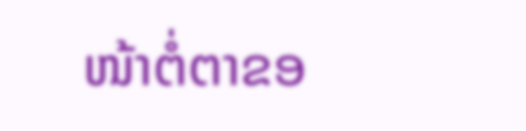ໜ້າຕໍ່ຕາຂອ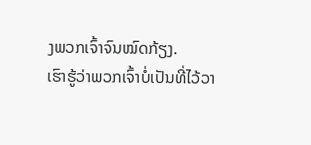ງພວກເຈົ້າຈົນໝົດກ້ຽງ.
ເຮົາຮູ້ວ່າພວກເຈົ້າບໍ່ເປັນທີ່ໄວ້ວາ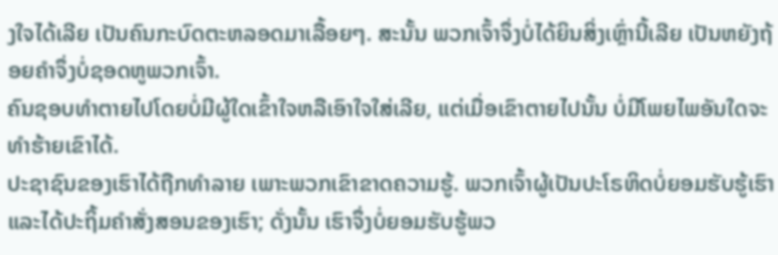ງໃຈໄດ້ເລີຍ ເປັນຄົນກະບົດຕະຫລອດມາເລື້ອຍໆ. ສະນັ້ນ ພວກເຈົ້າຈຶ່ງບໍ່ໄດ້ຍິນສິ່ງເຫຼົ່ານີ້ເລີຍ ເປັນຫຍັງຖ້ອຍຄຳຈຶ່ງບໍ່ຊອດຫູພວກເຈົ້າ.
ຄົນຊອບທຳຕາຍໄປໂດຍບໍ່ມີຜູ້ໃດເຂົ້າໃຈຫລືເອົາໃຈໃສ່ເລີຍ, ແຕ່ເມື່ອເຂົາຕາຍໄປນັ້ນ ບໍ່ມີໂພຍໄພອັນໃດຈະທຳຮ້າຍເຂົາໄດ້.
ປະຊາຊົນຂອງເຮົາໄດ້ຖືກທຳລາຍ ເພາະພວກເຂົາຂາດຄວາມຮູ້. ພວກເຈົ້າຜູ້ເປັນປະໂຣຫິດບໍ່ຍອມຮັບຮູ້ເຮົາ ແລະໄດ້ປະຖິ້ມຄຳສັ່ງສອນຂອງເຮົາ; ດັ່ງນັ້ນ ເຮົາຈຶ່ງບໍ່ຍອມຮັບຮູ້ພວ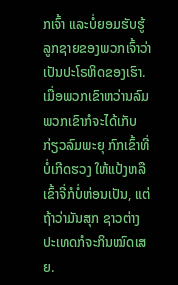ກເຈົ້າ ແລະບໍ່ຍອມຮັບຮູ້ລູກຊາຍຂອງພວກເຈົ້າວ່າ ເປັນປະໂຣຫິດຂອງເຮົາ.
ເມື່ອພວກເຂົາຫວ່ານລົມ ພວກເຂົາກໍຈະໄດ້ເກັບກ່ຽວລົມພະຍຸ ກົກເຂົ້າທີ່ບໍ່ເກີດຮວງ ໃຫ້ແປ້ງຫລືເຂົ້າຈີ່ກໍບໍ່ຫ່ອນເປັນ, ແຕ່ຖ້າວ່າມັນສຸກ ຊາວຕ່າງປະເທດກໍຈະກິນໝົດເສຍ.